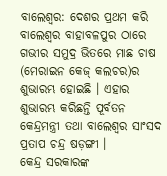ବାଲେଶ୍ବର: ଦେଶର ପ୍ରଥମ କରି ବାଲେଶ୍ବର ବାହାବଳପୁର ଠାରେ ଗଭୀର ସମୁଦ୍ର ଭିତରେ ମାଛ ଚାଷ (ମେରାଇନ କେଜ୍ କଲଚର)ର ଶୁଭାରମ୍ଭ ହୋଇଛି । ଏହାର ଶୁଭାରମ୍ଭ କରିଛନ୍ତି ପୂର୍ବତନ କେନ୍ଦ୍ରମନ୍ତ୍ରୀ ତଥା ବାଲେଶ୍ବର ସାଂସଦ ପ୍ରତାପ ଚନ୍ଦ୍ର ଷଡ଼ଙ୍ଗୀ ।
କେନ୍ଦ୍ର ସରକାରଙ୍କ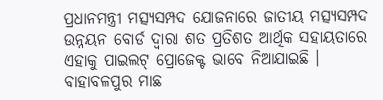ପ୍ରଧାନମନ୍ତ୍ରୀ ମତ୍ସ୍ୟସମ୍ପଦ ଯୋଜନାରେ ଜାତୀୟ ମତ୍ସ୍ୟସମ୍ପଦ ଉନ୍ନୟନ ବୋର୍ଡ ଦ୍ବାରା ଶତ ପ୍ରତିଶତ ଆର୍ଥିକ ସହାୟତାରେ ଏହାକୁ ପାଇଲଟ୍ ପ୍ରୋଜେକ୍ଟ ଭାବେ ନିଆଯାଇଛି । ବାହାବଳପୁର ମାଛ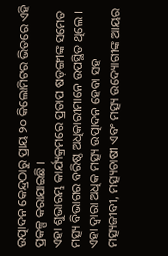ଉତ୍ପାଦନ କେନ୍ଦ୍ରଠାରୁ ପ୍ରାୟ ୨୦ କିଲୋମିଟର ଭିତରେ ଏହି ପ୍ରକଳ୍ପ କରାଯାଇଛି ।
ଏହା ଶୁଭାରମ୍ଭ କାର୍ଯ୍ୟକ୍ରମରେ ପ୍ରତାପ ଷଡ଼ଙ୍ଗୀଙ୍କ ସମେତ ମତ୍ସ୍ୟ ବିଭାଗର ବରିଷ୍ଠ ଅଧିକାରୀମାନେ ଉପସ୍ଥିତ ଥିଲେ । ଏହା ଦ୍ବାରା ଅଧିକ ମତ୍ସ୍ୟ ଉତ୍ପାଦନ ହେବା ସହ ମତ୍ସ୍ୟଜୀବୀ, ମତ୍ସ୍ୟଚାଷୀ ଏବଂ ମତ୍ସ୍ୟ ଉଦ୍ୟୋଗୀଙ୍କ ଆୟର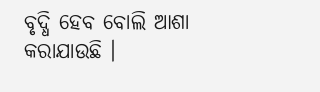ବୃଦ୍ଧି ହେବ ବୋଲି ଆଶା କରାଯାଉଛି ।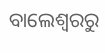ବାଲେଶ୍ବରରୁ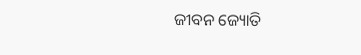ଜୀବନ ଜ୍ୟୋତି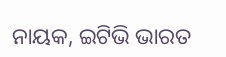ନାୟକ, ଇଟିଭି ଭାରତ